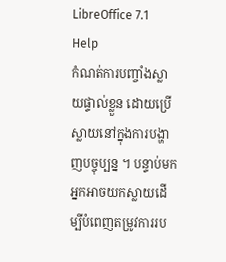LibreOffice 7.1 Help
កំណត់ការបញ្ចាំងស្លាយផ្ទាល់ខ្លួន ដោយប្រើស្លាយនៅក្នុងការបង្ហាញបច្ចុប្បន្ន ។ បន្ទាប់មកអ្នកអាចយកស្លាយដើម្បីបំពេញតម្រូវការរប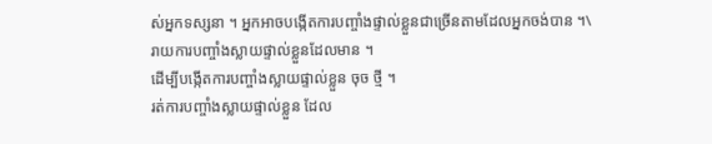ស់អ្នកទស្សនា ។ អ្នកអាចបង្កើតការបញ្ចាំងផ្ទាល់ខ្លួនជាច្រើនតាមដែលអ្នកចង់បាន ។\
រាយការបញ្ចាំងស្លាយផ្ទាល់ខ្លួនដែលមាន ។
ដើម្បីបង្កើតការបញ្ចាំងស្លាយផ្ទាល់ខ្លួន ចុច ថ្មី ។
រត់ការបញ្ចាំងស្លាយផ្ទាល់ខ្លួន ដែល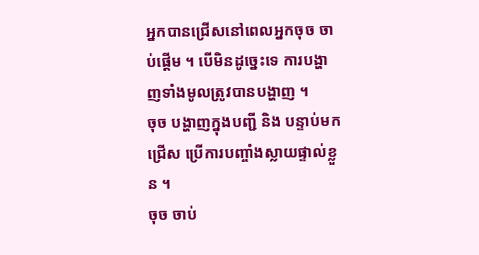អ្នកបានជ្រើសនៅពេលអ្នកចុច ចាប់ផ្ដើម ។ បើមិនដូច្នេះទេ ការបង្ហាញទាំងមូលត្រូវបានបង្ហាញ ។
ចុច បង្ហាញក្នុងបញ្ជី និង បន្ទាប់មកជ្រើស ប្រើការបញ្ចាំងស្លាយផ្ទាល់ខ្លួន ។
ចុច ចាប់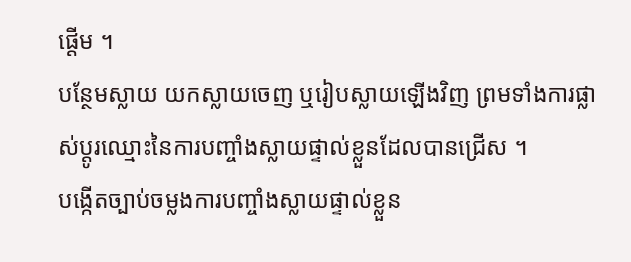ផ្តើម ។
បន្ថែមស្លាយ យកស្លាយចេញ ឬរៀបស្លាយឡើងវិញ ព្រមទាំងការផ្លាស់ប្ដូរឈ្មោះនៃការបញ្ចាំងស្លាយផ្ទាល់ខ្លួនដែលបានជ្រើស ។
បង្កើតច្បាប់ចម្លងការបញ្ចាំងស្លាយផ្ទាល់ខ្លួន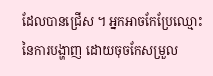ដែលបានជ្រើស ។ អ្នកអាចកែប្រែឈ្មោះនៃការបង្ហាញ ដោយចុចកែសម្រួល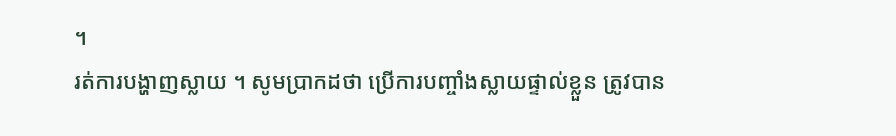។
រត់ការបង្ហាញស្លាយ ។ សូមប្រាកដថា ប្រើការបញ្ចាំងស្លាយផ្ទាល់ខ្លួន ត្រូវបាន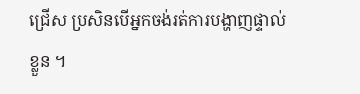ជ្រើស ប្រសិនបើអ្នកចង់រត់ការបង្ហាញផ្ទាល់ខ្លួន ។